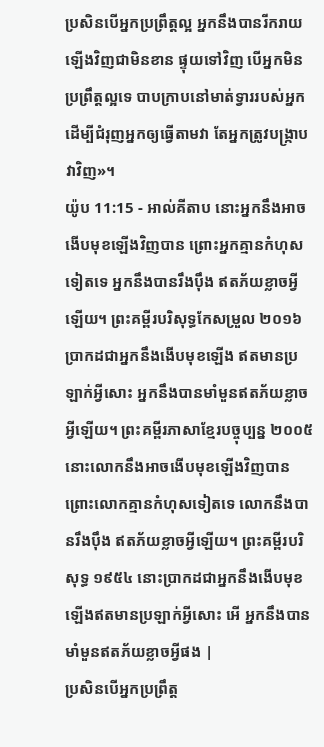ប្រសិនបើអ្នកប្រព្រឹត្តល្អ អ្នកនឹងបានរីករាយឡើងវិញជាមិនខាន ផ្ទុយទៅវិញ បើអ្នកមិនប្រព្រឹត្តល្អទេ បាបក្រាបនៅមាត់ទ្វាររបស់អ្នក ដើម្បីជំរុញអ្នកឲ្យធ្វើតាមវា តែអ្នកត្រូវបង្ក្រាបវាវិញ»។
យ៉ូប 11:15 - អាល់គីតាប នោះអ្នកនឹងអាចងើបមុខឡើងវិញបាន ព្រោះអ្នកគ្មានកំហុសទៀតទេ អ្នកនឹងបានរឹងប៉ឹង ឥតភ័យខ្លាចអ្វីឡើយ។ ព្រះគម្ពីរបរិសុទ្ធកែសម្រួល ២០១៦ ប្រាកដជាអ្នកនឹងងើបមុខឡើង ឥតមានប្រឡាក់អ្វីសោះ អ្នកនឹងបានមាំមួនឥតភ័យខ្លាចអ្វីឡើយ។ ព្រះគម្ពីរភាសាខ្មែរបច្ចុប្បន្ន ២០០៥ នោះលោកនឹងអាចងើបមុខឡើងវិញបាន ព្រោះលោកគ្មានកំហុសទៀតទេ លោកនឹងបានរឹងប៉ឹង ឥតភ័យខ្លាចអ្វីឡើយ។ ព្រះគម្ពីរបរិសុទ្ធ ១៩៥៤ នោះប្រាកដជាអ្នកនឹងងើបមុខឡើងឥតមានប្រឡាក់អ្វីសោះ អើ អ្នកនឹងបានមាំមួនឥតភ័យខ្លាចអ្វីផង |
ប្រសិនបើអ្នកប្រព្រឹត្ត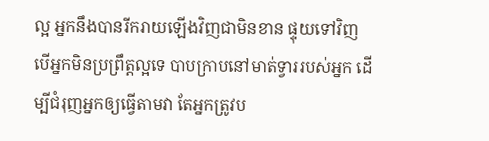ល្អ អ្នកនឹងបានរីករាយឡើងវិញជាមិនខាន ផ្ទុយទៅវិញ បើអ្នកមិនប្រព្រឹត្តល្អទេ បាបក្រាបនៅមាត់ទ្វាររបស់អ្នក ដើម្បីជំរុញអ្នកឲ្យធ្វើតាមវា តែអ្នកត្រូវប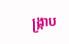ង្ក្រាប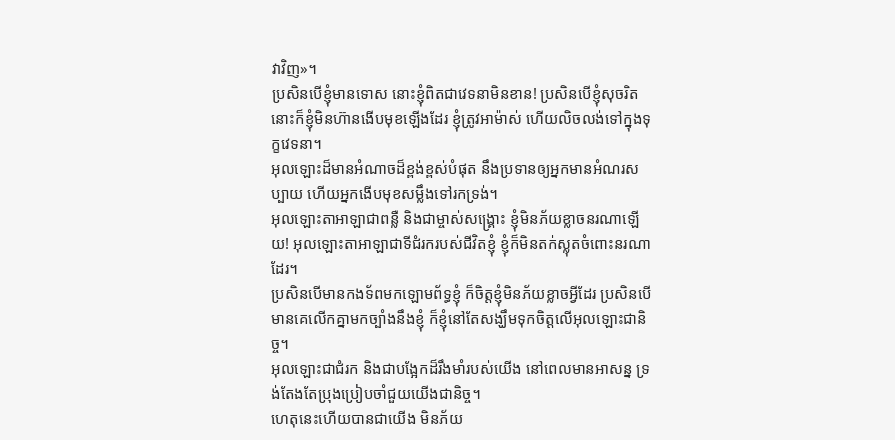វាវិញ»។
ប្រសិនបើខ្ញុំមានទោស នោះខ្ញុំពិតជាវេទនាមិនខាន! ប្រសិនបើខ្ញុំសុចរិត នោះក៏ខ្ញុំមិនហ៊ានងើបមុខឡើងដែរ ខ្ញុំត្រូវអាម៉ាស់ ហើយលិចលង់ទៅក្នុងទុក្ខវេទនា។
អុលឡោះដ៏មានអំណាចដ៏ខ្ពង់ខ្ពស់បំផុត នឹងប្រទានឲ្យអ្នកមានអំណរសប្បាយ ហើយអ្នកងើបមុខសម្លឹងទៅរកទ្រង់។
អុលឡោះតាអាឡាជាពន្លឺ និងជាម្ចាស់សង្គ្រោះ ខ្ញុំមិនភ័យខ្លាចនរណាឡើយ! អុលឡោះតាអាឡាជាទីជំរករបស់ជីវិតខ្ញុំ ខ្ញុំក៏មិនតក់ស្លុតចំពោះនរណាដែរ។
ប្រសិនបើមានកងទ័ពមកឡោមព័ទ្ធខ្ញុំ ក៏ចិត្តខ្ញុំមិនភ័យខ្លាចអ្វីដែរ ប្រសិនបើមានគេលើកគ្នាមកច្បាំងនឹងខ្ញុំ ក៏ខ្ញុំនៅតែសង្ឃឹមទុកចិត្តលើអុលឡោះជានិច្ច។
អុលឡោះជាជំរក និងជាបង្អែកដ៏រឹងមាំរបស់យើង នៅពេលមានអាសន្ន ទ្រង់តែងតែប្រុងប្រៀបចាំជួយយើងជានិច្ច។
ហេតុនេះហើយបានជាយើង មិនភ័យ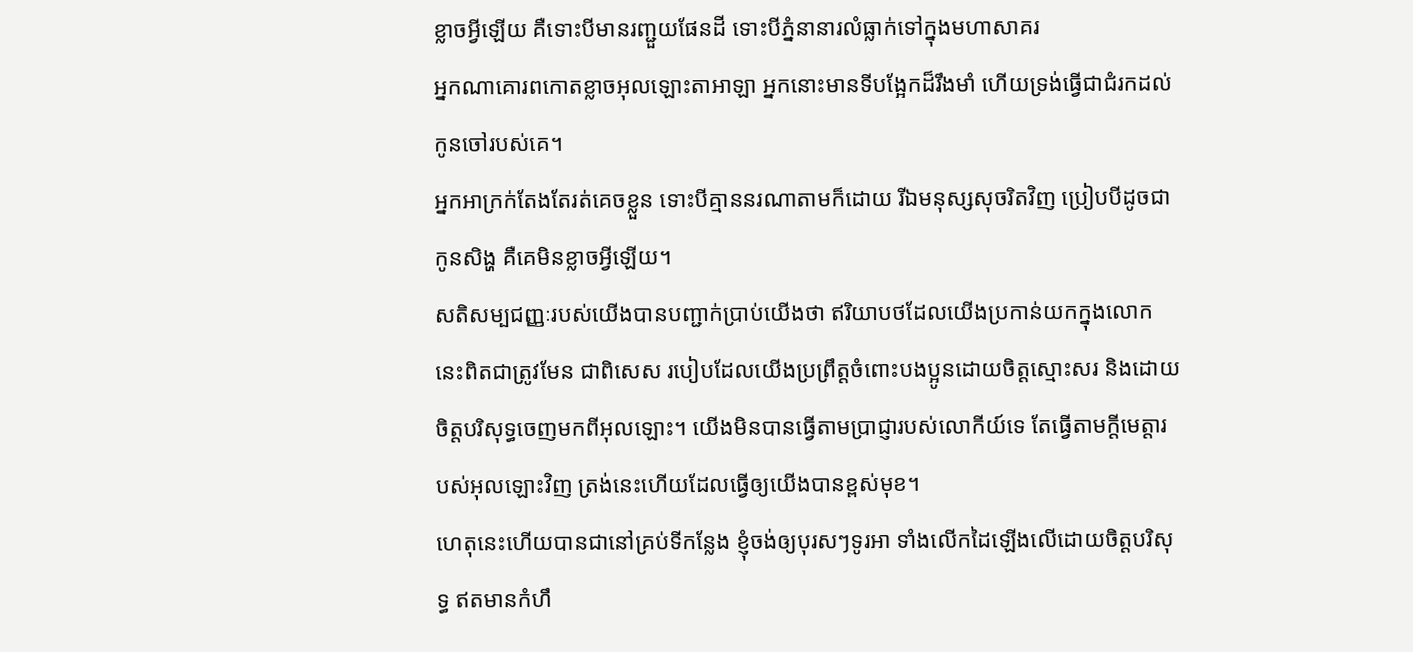ខ្លាចអ្វីឡើយ គឺទោះបីមានរញ្ជួយផែនដី ទោះបីភ្នំនានារលំធ្លាក់ទៅក្នុងមហាសាគរ
អ្នកណាគោរពកោតខ្លាចអុលឡោះតាអាឡា អ្នកនោះមានទីបង្អែកដ៏រឹងមាំ ហើយទ្រង់ធ្វើជាជំរកដល់កូនចៅរបស់គេ។
អ្នកអាក្រក់តែងតែរត់គេចខ្លួន ទោះបីគ្មាននរណាតាមក៏ដោយ រីឯមនុស្សសុចរិតវិញ ប្រៀបបីដូចជាកូនសិង្ហ គឺគេមិនខ្លាចអ្វីឡើយ។
សតិសម្បជញ្ញៈរបស់យើងបានបញ្ជាក់ប្រាប់យើងថា ឥរិយាបថដែលយើងប្រកាន់យកក្នុងលោកនេះពិតជាត្រូវមែន ជាពិសេស របៀបដែលយើងប្រព្រឹត្ដចំពោះបងប្អូនដោយចិត្ដស្មោះសរ និងដោយចិត្តបរិសុទ្ធចេញមកពីអុលឡោះ។ យើងមិនបានធ្វើតាមប្រាជ្ញារបស់លោកីយ៍ទេ តែធ្វើតាមក្តីមេត្តារបស់អុលឡោះវិញ ត្រង់នេះហើយដែលធ្វើឲ្យយើងបានខ្ពស់មុខ។
ហេតុនេះហើយបានជានៅគ្រប់ទីកន្លែង ខ្ញុំចង់ឲ្យបុរសៗទូរអា ទាំងលើកដៃឡើងលើដោយចិត្ដបរិសុទ្ធ ឥតមានកំហឹ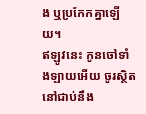ង ឬប្រកែកគ្នាឡើយ។
ឥឡូវនេះ កូនចៅទាំងឡាយអើយ ចូរស្ថិតនៅជាប់នឹង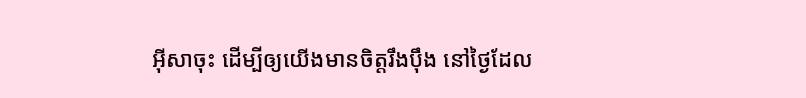អ៊ីសាចុះ ដើម្បីឲ្យយើងមានចិត្ដរឹងប៉ឹង នៅថ្ងៃដែល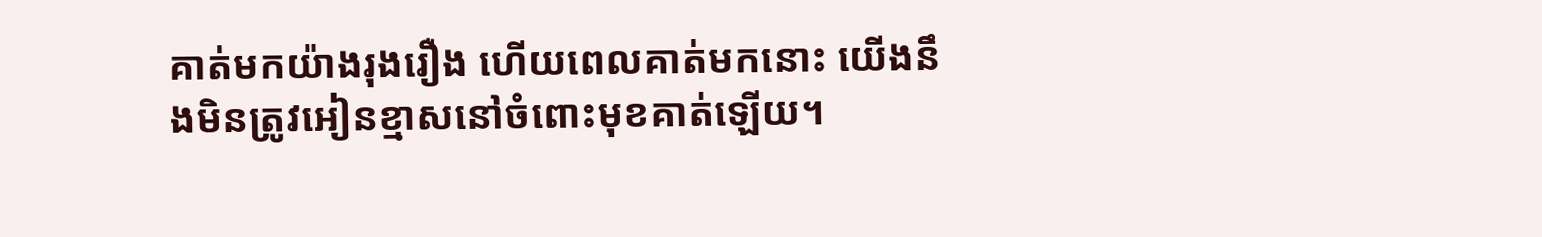គាត់មកយ៉ាងរុងរឿង ហើយពេលគាត់មកនោះ យើងនឹងមិនត្រូវអៀនខ្មាសនៅចំពោះមុខគាត់ឡើយ។